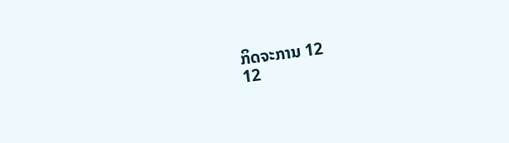ກິດຈະການ 12
12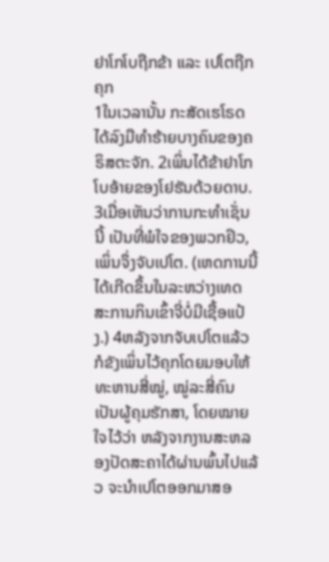ຢາໂກໂບຖືກຂ້າ ແລະ ເປໂຕຖືກຄຸກ
1ໃນເວລານັ້ນ ກະສັດເຮໂຣດ ໄດ້ລົງມືທຳຮ້າຍບາງຄົນຂອງຄຣິສຕະຈັກ. 2ເພິ່ນໄດ້ຂ້າຢາໂກໂບອ້າຍຂອງໂຢຮັນດ້ວຍດາບ. 3ເມື່ອເຫັນວ່າການກະທຳເຊັ່ນນີ້ ເປັນທີ່ພໍໃຈຂອງພວກຢິວ, ເພິ່ນຈຶ່ງຈັບເປໂຕ. (ເຫດການນີ້ໄດ້ເກີດຂຶ້ນໃນລະຫວ່າງເທດສະການກິນເຂົ້າຈີ່ບໍ່ມີເຊື້ອແປ້ງ.) 4ຫລັງຈາກຈັບເປໂຕແລ້ວ ກໍຂັງເພິ່ນໄວ້ຄຸກໂດຍມອບໃຫ້ທະຫານສີ່ໝູ່, ໝູ່ລະສີ່ຄົນເປັນຜູ້ຄຸມຮັກສາ, ໂດຍໝາຍໃຈໄວ້ວ່າ ຫລັງຈາກງານສະຫລອງປັດສະຄາໄດ້ຜ່ານພົ້ນໄປແລ້ວ ຈະນຳເປໂຕອອກມາສອ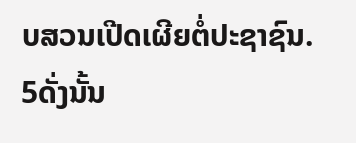ບສວນເປີດເຜີຍຕໍ່ປະຊາຊົນ. 5ດັ່ງນັ້ນ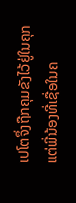ເປໂຕຈຶ່ງຖືກຄຸມຂັງໄວ້ຢູ່ໃນຄຸກ ແຕ່ພີ່ນ້ອງທີ່ເຊື່ອໃນຄ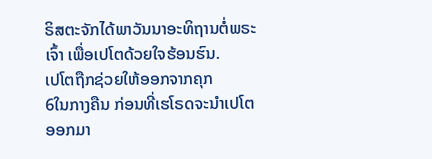ຣິສຕະຈັກໄດ້ພາວັນນາອະທິຖານຕໍ່ພຣະເຈົ້າ ເພື່ອເປໂຕດ້ວຍໃຈຮ້ອນຮົນ.
ເປໂຕຖືກຊ່ວຍໃຫ້ອອກຈາກຄຸກ
6ໃນກາງຄືນ ກ່ອນທີ່ເຮໂຣດຈະນຳເປໂຕອອກມາ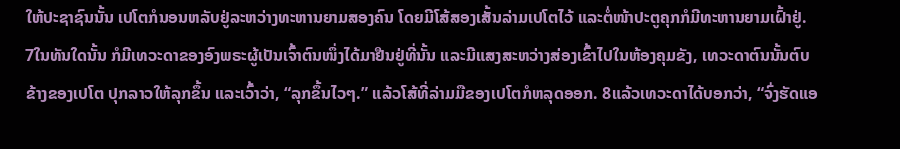ໃຫ້ປະຊາຊົນນັ້ນ ເປໂຕກໍນອນຫລັບຢູ່ລະຫວ່າງທະຫານຍາມສອງຄົນ ໂດຍມີໂສ້ສອງເສັ້ນລ່າມເປໂຕໄວ້ ແລະຕໍ່ໜ້າປະຕູຄຸກກໍມີທະຫານຍາມເຝົ້າຢູ່. 7ໃນທັນໃດນັ້ນ ກໍມີເທວະດາຂອງອົງພຣະຜູ້ເປັນເຈົ້າຕົນໜຶ່ງໄດ້ມາຢືນຢູ່ທີ່ນັ້ນ ແລະມີແສງສະຫວ່າງສ່ອງເຂົ້າໄປໃນຫ້ອງຄຸມຂັງ, ເທວະດາຕົນນັ້ນຕົບຂ້າງຂອງເປໂຕ ປຸກລາວໃຫ້ລຸກຂຶ້ນ ແລະເວົ້າວ່າ, “ລຸກຂຶ້ນໄວໆ.” ແລ້ວໂສ້ທີ່ລ່າມມືຂອງເປໂຕກໍຫລຸດອອກ. 8ແລ້ວເທວະດາໄດ້ບອກວ່າ, “ຈົ່ງຮັດແອ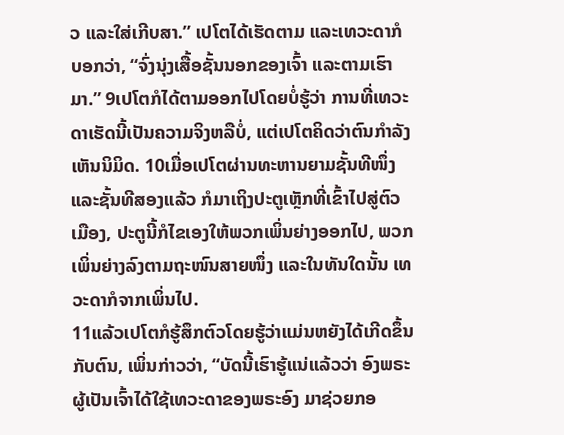ວ ແລະໃສ່ເກີບສາ.” ເປໂຕໄດ້ເຮັດຕາມ ແລະເທວະດາກໍບອກວ່າ, “ຈົ່ງນຸ່ງເສື້ອຊັ້ນນອກຂອງເຈົ້າ ແລະຕາມເຮົາມາ.” 9ເປໂຕກໍໄດ້ຕາມອອກໄປໂດຍບໍ່ຮູ້ວ່າ ການທີ່ເທວະດາເຮັດນີ້ເປັນຄວາມຈິງຫລືບໍ່, ແຕ່ເປໂຕຄິດວ່າຕົນກຳລັງເຫັນນິມິດ. 10ເມື່ອເປໂຕຜ່ານທະຫານຍາມຊັ້ນທີໜຶ່ງ ແລະຊັ້ນທີສອງແລ້ວ ກໍມາເຖິງປະຕູເຫຼັກທີ່ເຂົ້າໄປສູ່ຕົວເມືອງ, ປະຕູນີ້ກໍໄຂເອງໃຫ້ພວກເພິ່ນຍ່າງອອກໄປ, ພວກເພິ່ນຍ່າງລົງຕາມຖະໜົນສາຍໜຶ່ງ ແລະໃນທັນໃດນັ້ນ ເທວະດາກໍຈາກເພິ່ນໄປ.
11ແລ້ວເປໂຕກໍຮູ້ສຶກຕົວໂດຍຮູ້ວ່າແມ່ນຫຍັງໄດ້ເກີດຂຶ້ນກັບຕົນ, ເພິ່ນກ່າວວ່າ, “ບັດນີ້ເຮົາຮູ້ແນ່ແລ້ວວ່າ ອົງພຣະຜູ້ເປັນເຈົ້າໄດ້ໃຊ້ເທວະດາຂອງພຣະອົງ ມາຊ່ວຍກອ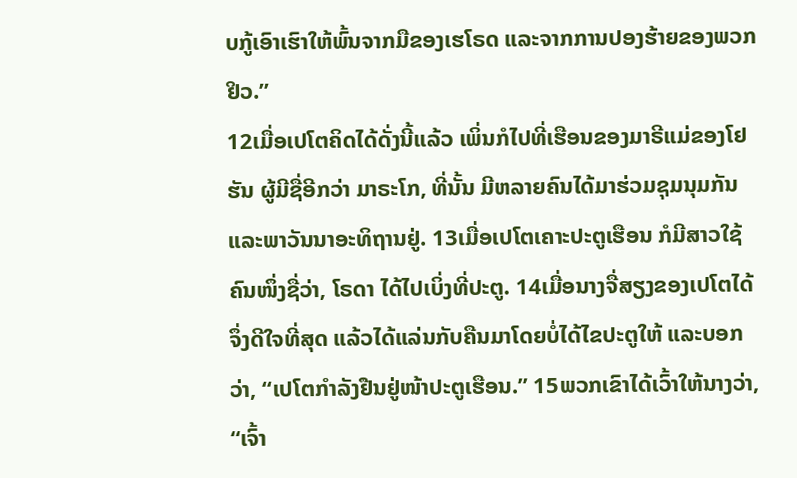ບກູ້ເອົາເຮົາໃຫ້ພົ້ນຈາກມືຂອງເຮໂຣດ ແລະຈາກການປອງຮ້າຍຂອງພວກຢິວ.”
12ເມື່ອເປໂຕຄິດໄດ້ດັ່ງນີ້ແລ້ວ ເພິ່ນກໍໄປທີ່ເຮືອນຂອງມາຣີແມ່ຂອງໂຢຮັນ ຜູ້ມີຊື່ອີກວ່າ ມາຣະໂກ, ທີ່ນັ້ນ ມີຫລາຍຄົນໄດ້ມາຮ່ວມຊຸມນຸມກັນ ແລະພາວັນນາອະທິຖານຢູ່. 13ເມື່ອເປໂຕເຄາະປະຕູເຮືອນ ກໍມີສາວໃຊ້ຄົນໜຶ່ງຊື່ວ່າ, ໂຣດາ ໄດ້ໄປເບິ່ງທີ່ປະຕູ. 14ເມື່ອນາງຈື່ສຽງຂອງເປໂຕໄດ້ ຈຶ່ງດີໃຈທີ່ສຸດ ແລ້ວໄດ້ແລ່ນກັບຄືນມາໂດຍບໍ່ໄດ້ໄຂປະຕູໃຫ້ ແລະບອກວ່າ, “ເປໂຕກຳລັງຢືນຢູ່ໜ້າປະຕູເຮືອນ.” 15ພວກເຂົາໄດ້ເວົ້າໃຫ້ນາງວ່າ, “ເຈົ້າ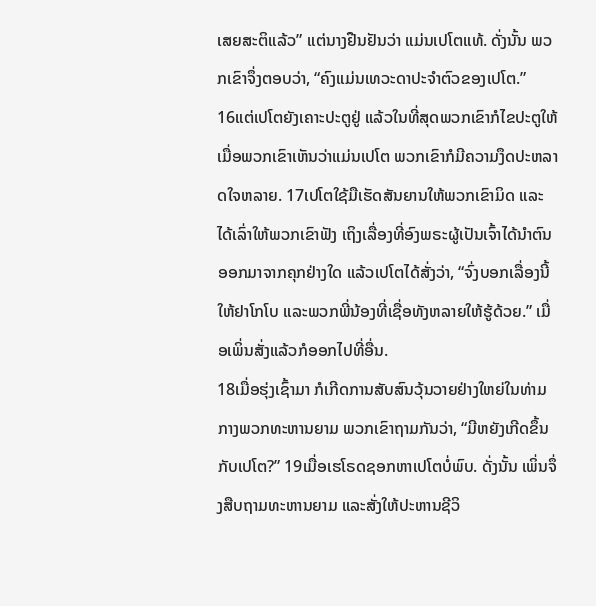ເສຍສະຕິແລ້ວ” ແຕ່ນາງຢືນຢັນວ່າ ແມ່ນເປໂຕແທ້. ດັ່ງນັ້ນ ພວກເຂົາຈຶ່ງຕອບວ່າ, “ຄົງແມ່ນເທວະດາປະຈຳຕົວຂອງເປໂຕ.”
16ແຕ່ເປໂຕຍັງເຄາະປະຕູຢູ່ ແລ້ວໃນທີ່ສຸດພວກເຂົາກໍໄຂປະຕູໃຫ້ ເມື່ອພວກເຂົາເຫັນວ່າແມ່ນເປໂຕ ພວກເຂົາກໍມີຄວາມງຶດປະຫລາດໃຈຫລາຍ. 17ເປໂຕໃຊ້ມືເຮັດສັນຍານໃຫ້ພວກເຂົາມິດ ແລະໄດ້ເລົ່າໃຫ້ພວກເຂົາຟັງ ເຖິງເລື່ອງທີ່ອົງພຣະຜູ້ເປັນເຈົ້າໄດ້ນຳຕົນອອກມາຈາກຄຸກຢ່າງໃດ ແລ້ວເປໂຕໄດ້ສັ່ງວ່າ, “ຈົ່ງບອກເລື່ອງນີ້ໃຫ້ຢາໂກໂບ ແລະພວກພີ່ນ້ອງທີ່ເຊື່ອທັງຫລາຍໃຫ້ຮູ້ດ້ວຍ.” ເມື່ອເພິ່ນສັ່ງແລ້ວກໍອອກໄປທີ່ອື່ນ.
18ເມື່ອຮຸ່ງເຊົ້າມາ ກໍເກີດການສັບສົນວຸ້ນວາຍຢ່າງໃຫຍ່ໃນທ່າມກາງພວກທະຫານຍາມ ພວກເຂົາຖາມກັນວ່າ, “ມີຫຍັງເກີດຂຶ້ນກັບເປໂຕ?” 19ເມື່ອເຮໂຣດຊອກຫາເປໂຕບໍ່ພົບ. ດັ່ງນັ້ນ ເພິ່ນຈຶ່ງສືບຖາມທະຫານຍາມ ແລະສັ່ງໃຫ້ປະຫານຊີວິ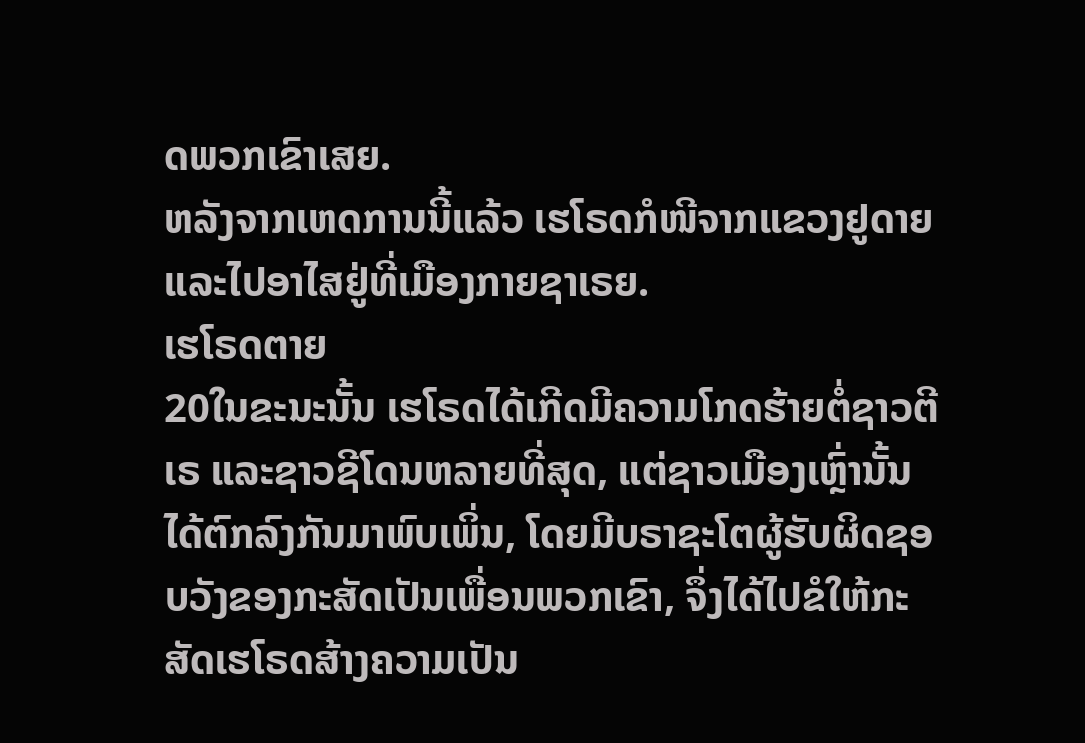ດພວກເຂົາເສຍ.
ຫລັງຈາກເຫດການນີ້ແລ້ວ ເຮໂຣດກໍໜີຈາກແຂວງຢູດາຍ ແລະໄປອາໄສຢູ່ທີ່ເມືອງກາຍຊາເຣຍ.
ເຮໂຣດຕາຍ
20ໃນຂະນະນັ້ນ ເຮໂຣດໄດ້ເກີດມີຄວາມໂກດຮ້າຍຕໍ່ຊາວຕີເຣ ແລະຊາວຊີໂດນຫລາຍທີ່ສຸດ, ແຕ່ຊາວເມືອງເຫຼົ່ານັ້ນໄດ້ຕົກລົງກັນມາພົບເພິ່ນ, ໂດຍມີບຣາຊະໂຕຜູ້ຮັບຜິດຊອບວັງຂອງກະສັດເປັນເພື່ອນພວກເຂົາ, ຈຶ່ງໄດ້ໄປຂໍໃຫ້ກະສັດເຮໂຣດສ້າງຄວາມເປັນ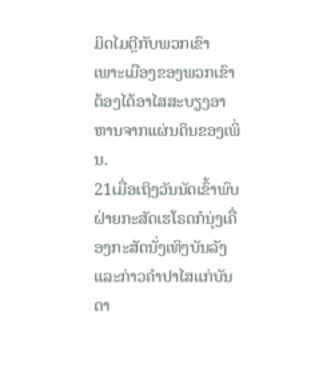ມິດໄມຕຼີກັບພວກເຂົາ ເພາະເມືອງຂອງພວກເຂົາຕ້ອງໄດ້ອາໄສສະບຽງອາຫານຈາກແຜ່ນດິນຂອງເພິ່ນ.
21ເມື່ອເຖິງວັນນັດເຂົ້າພົບ ຝ່າຍກະສັດເຮໂຣດກໍນຸ່ງເຄື່ອງກະສັດນັ່ງເທິງບັນລັງ ແລະກ່າວຄຳປາໄສແກ່ບັນດາ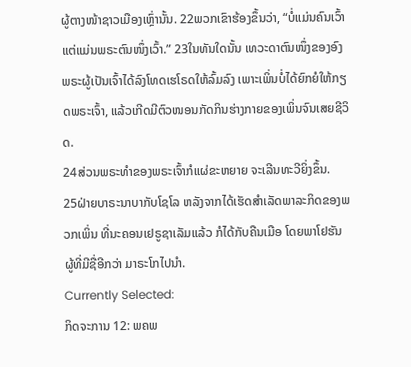ຜູ້ຕາງໜ້າຊາວເມືອງເຫຼົ່ານັ້ນ. 22ພວກເຂົາຮ້ອງຂຶ້ນວ່າ, “ບໍ່ແມ່ນຄົນເວົ້າ ແຕ່ແມ່ນພຣະຕົນໜຶ່ງເວົ້າ.” 23ໃນທັນໃດນັ້ນ ເທວະດາຕົນໜຶ່ງຂອງອົງພຣະຜູ້ເປັນເຈົ້າໄດ້ລົງໂທດເຮໂຣດໃຫ້ລົ້ມລົງ ເພາະເພິ່ນບໍ່ໄດ້ຍົກຍໍໃຫ້ກຽດພຣະເຈົ້າ, ແລ້ວເກີດມີຕົວໜອນກັດກິນຮ່າງກາຍຂອງເພິ່ນຈົນເສຍຊີວິດ.
24ສ່ວນພຣະທຳຂອງພຣະເຈົ້າກໍແຜ່ຂະຫຍາຍ ຈະເລີນທະວີຍິ່ງຂຶ້ນ.
25ຝ່າຍບາຣະນາບາກັບໂຊໂລ ຫລັງຈາກໄດ້ເຮັດສຳເລັດພາລະກິດຂອງພວກເພິ່ນ ທີ່ນະຄອນເຢຣູຊາເລັມແລ້ວ ກໍໄດ້ກັບຄືນເມືອ ໂດຍພາໂຢຮັນ ຜູ້ທີ່ມີຊື່ອີກວ່າ ມາຣະໂກໄປນຳ.
Currently Selected:
ກິດຈະການ 12: ພຄພ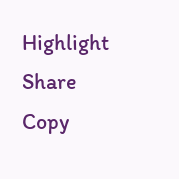Highlight
Share
Copy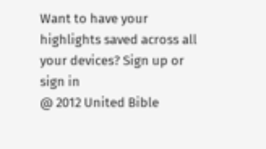Want to have your highlights saved across all your devices? Sign up or sign in
@ 2012 United Bible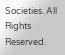Societies. All Rights Reserved.